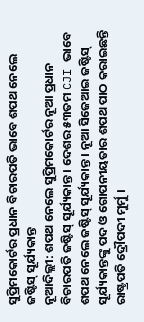ସୁପ୍ରିମକୋର୍ଟର ପ୍ରଧାନ ବିଚାରପତି ଭାବେ ଶପଥ ନେଲେ ଜଷ୍ଟିସ୍ ସୂର୍ଯ୍ୟକାନ୍ତ
ନୂଆଦିଲ୍ଲୀ: ଶପଥ ନେଲେ ସୁପ୍ରିମକୋର୍ଟର ନୂଆ ପ୍ରଧାନ ବିଚାରପତି ଜଷ୍ଟିସ୍ ସୂର୍ଯ୍ୟକାନ୍ତ । ଦେଶର ୫୩ତମ CJI ଭାବେ ଶପଥ ନେଲେ ଜଷ୍ଟିସ୍ ସୂର୍ଯ୍ୟକାନ୍ତ । ନୂଆ ସିଜେଆଇ ଜଷ୍ଟିସ୍ ସୂର୍ଯ୍ୟକାନ୍ତଙ୍କୁ ପଦ ଓ ଗୋପନୀୟତାର ଶପଥ ପାଠ କରାଇଛନ୍ତି ରାଷ୍ଟ୍ରପତି ଦ୍ରୌପଦୀ ମୁର୍ମୁ ।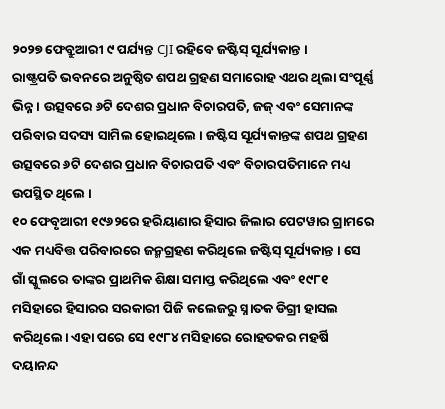୨୦୨୭ ଫେବ୍ରୁଆରୀ ୯ ପର୍ଯ୍ୟନ୍ତ CJI ରହିବେ ଜଷ୍ଟିସ୍ ସୂର୍ଯ୍ୟକାନ୍ତ ।
ରାଷ୍ଟ୍ରପତି ଭବନରେ ଅନୁଷ୍ଠିତ ଶପଥ ଗ୍ରହଣ ସମାରୋହ ଏଥର ଥିଲା ସଂପୂର୍ଣ୍ଣ ଭିନ୍ନ । ଉତ୍ସବରେ ୬ଟି ଦେଶର ପ୍ରଧାନ ବିଚାରପତି, ଜଜ୍ ଏବଂ ସେମାନଙ୍କ ପରିବାର ସଦସ୍ୟ ସାମିଲ ହୋଇଥିଲେ । ଜଷ୍ଟିସ ସୂର୍ଯ୍ୟକାନ୍ତଙ୍କ ଶପଥ ଗ୍ରହଣ ଉତ୍ସବରେ ୬ଟି ଦେଶର ପ୍ରଧାନ ବିଚାରପତି ଏବଂ ବିଚାରପତିମାନେ ମଧ୍ୟ ଉପସ୍ଥିତ ଥିଲେ ।
୧୦ ଫେବୃଆରୀ ୧୯୬୨ରେ ହରିୟାଣାର ହିସାର ଜିଲାର ପେଟୱାର ଗ୍ରାମରେ ଏକ ମଧ୍ୟବିତ୍ତ ପରିବାରରେ ଜନ୍ମଗ୍ରହଣ କରିଥିଲେ ଜଷ୍ଟିସ୍ ସୂର୍ଯ୍ୟକାନ୍ତ । ସେ ଗାଁ ସ୍କୁଲରେ ତାଙ୍କର ପ୍ରାଥମିକ ଶିକ୍ଷା ସମାପ୍ତ କରିଥିଲେ ଏବଂ ୧୯୮୧ ମସିହାରେ ହିସାରର ସରକାରୀ ପିଜି କଲେଜରୁ ସ୍ନାତକ ଡିଗ୍ରୀ ହାସଲ କରିଥିଲେ। ଏହା ପରେ ସେ ୧୯୮୪ ମସିହାରେ ରୋହତକର ମହର୍ଷି ଦୟାନନ୍ଦ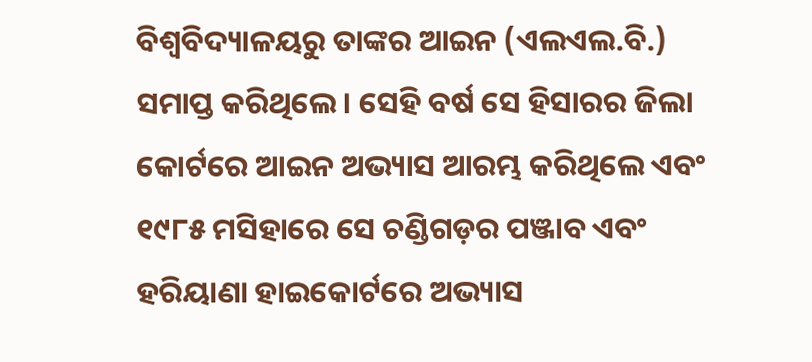ବିଶ୍ୱବିଦ୍ୟାଳୟରୁ ତାଙ୍କର ଆଇନ (ଏଲଏଲ.ବି.) ସମାପ୍ତ କରିଥିଲେ। ସେହି ବର୍ଷ ସେ ହିସାରର ଜିଲା କୋର୍ଟରେ ଆଇନ ଅଭ୍ୟାସ ଆରମ୍ଭ କରିଥିଲେ ଏବଂ ୧୯୮୫ ମସିହାରେ ସେ ଚଣ୍ଡିଗଡ଼ର ପଞ୍ଜାବ ଏବଂ ହରିୟାଣା ହାଇକୋର୍ଟରେ ଅଭ୍ୟାସ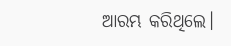ଆରମ୍ଭ କରିଥିଲେ।